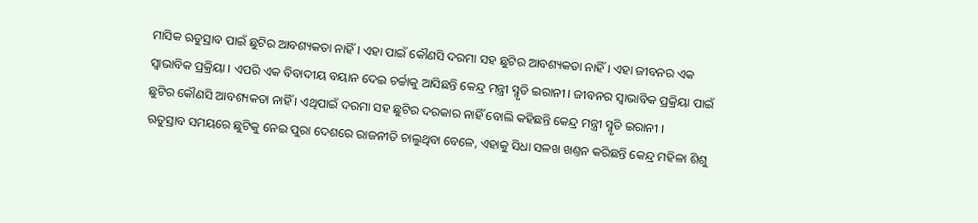ମାସିକ ଋତୁସ୍ରାବ ପାଇଁ ଛୁଟିର ଆବଶ୍ୟକତା ନାହିଁ । ଏହା ପାଇଁ କୌଣସି ଦରମା ସହ ଛୁଟିର ଆବଶ୍ୟକତା ନାହିଁ । ଏହା ଜୀବନର ଏକ ସ୍ୱାଭାବିକ ପ୍ରକ୍ରିୟା । ଏପରି ଏକ ବିବାଦୀୟ ବୟାନ ଦେଇ ଚର୍ଚ୍ଚାକୁ ଆସିଛନ୍ତି କେନ୍ଦ୍ର ମନ୍ତ୍ରୀ ସ୍ମୃତି ଇରାନୀ । ଜୀବନର ସ୍ୱାଭାବିକ ପ୍ରକ୍ରିୟା ପାଇଁ ଛୁଟିର କୌଣସି ଆବଶ୍ୟକତା ନାହିଁ । ଏଥିପାଇଁ ଦରମା ସହ ଛୁଟିର ଦରକାର ନାହିଁ ବୋଲି କହିଛନ୍ତି କେନ୍ଦ୍ର ମନ୍ତ୍ରୀ ସ୍ମୃତି ଇରାନୀ ।
ଋତୁସ୍ରାବ ସମୟରେ ଛୁଟିକୁ ନେଇ ପୁରା ଦେଶରେ ରାଜନୀତି ଚାଲୁଥିବା ବେଳେ, ଏହାକୁ ସିଧା ସଳଖ ଖଣ୍ତନ କରିଛନ୍ତି କେନ୍ଦ୍ର ମହିଳା ଶିଶୁ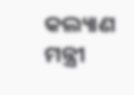କଲ୍ୟାଣ ମନ୍ତ୍ରୀ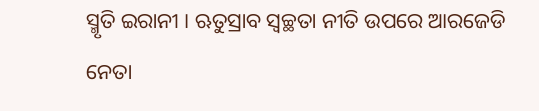ସ୍ମୃତି ଇରାନୀ । ଋତୁସ୍ରାବ ସ୍ୱଚ୍ଛତା ନୀତି ଉପରେ ଆରଜେଡି ନେତା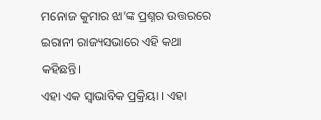ମନୋଜ କୁମାର ଝା’ଙ୍କ ପ୍ରଶ୍ନର ଉତ୍ତରରେ ଇରାନୀ ରାଜ୍ୟସଭାରେ ଏହି କଥା କହିଛନ୍ତି।
ଏହା ଏକ ସ୍ୱାଭାବିକ ପ୍ରକ୍ରିୟା । ଏହା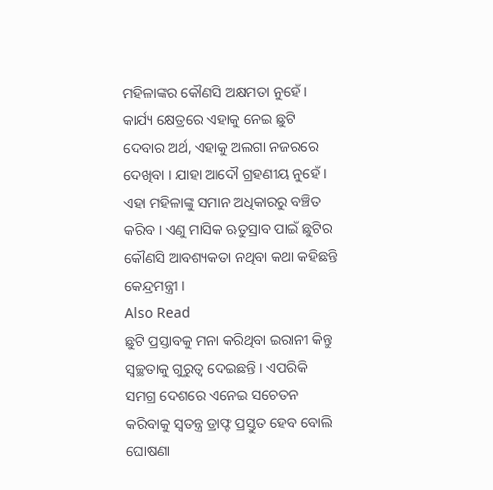ମହିଳାଙ୍କର କୌଣସି ଅକ୍ଷମତା ନୁହେଁ । କାର୍ଯ୍ୟ କ୍ଷେତ୍ରରେ ଏହାକୁ ନେଇ ଛୁଟି ଦେବାର ଅର୍ଥ, ଏହାକୁ ଅଲଗା ନଜରରେ ଦେଖିବା । ଯାହା ଆଦୌ ଗ୍ରହଣୀୟ ନୁହେଁ । ଏହା ମହିଳାଙ୍କୁ ସମାନ ଅଧିକାରରୁ ବଞ୍ଚିତ କରିବ । ଏଣୁ ମାସିକ ଋତୁସ୍ରାବ ପାଇଁ ଛୁଟିର କୌଣସି ଆବଶ୍ୟକତା ନଥିବା କଥା କହିଛନ୍ତି କେନ୍ଦ୍ରମନ୍ତ୍ରୀ ।
Also Read
ଛୁଟି ପ୍ରସ୍ତାବକୁ ମନା କରିଥିବା ଇରାନୀ କିନ୍ତୁ ସ୍ୱଚ୍ଛତାକୁ ଗୁରୁତ୍ୱ ଦେଇଛନ୍ତି । ଏପରିକି ସମଗ୍ର ଦେଶରେ ଏନେଇ ସଚେତନ କରିବାକୁ ସ୍ୱତନ୍ତ୍ର ଡ୍ରାଫ୍ଟ ପ୍ରସ୍ତୁତ ହେବ ବୋଲି ଘୋଷଣା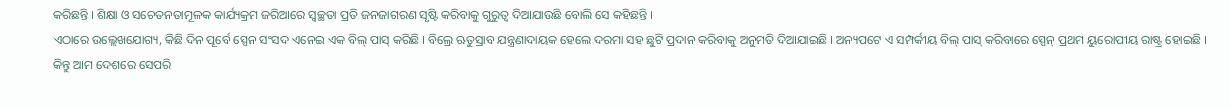କରିଛନ୍ତି । ଶିକ୍ଷା ଓ ସଚେତନତାମୂଳକ କାର୍ଯ୍ୟକ୍ରମ ଜରିଆରେ ସ୍ୱଚ୍ଛତା ପ୍ରତି ଜନଜାଗରଣ ସୃଷ୍ଟି କରିବାକୁ ଗୁରୁତ୍ୱ ଦିଆଯାଉଛି ବୋଲି ସେ କହିଛନ୍ତି ।
ଏଠାରେ ଉଲ୍ଲେଖଯୋଗ୍ୟ, କିଛି ଦିନ ପୂର୍ବେ ସ୍ପେନ ସଂସଦ ଏନେଇ ଏକ ବିଲ୍ ପାସ୍ କରିଛି । ବିଲ୍ରେ ଋତୁସ୍ରାବ ଯନ୍ତ୍ରଣାଦାୟକ ହେଲେ ଦରମା ସହ ଛୁଟି ପ୍ରଦାନ କରିବାକୁ ଅନୁମତି ଦିଆଯାଇଛି । ଅନ୍ୟପଟେ ଏ ସମ୍ପର୍କୀୟ ବିଲ୍ ପାସ୍ କରିବାରେ ସ୍ପେନ୍ ପ୍ରଥମ ୟୁରୋପୀୟ ରାଷ୍ଟ୍ର ହୋଇଛି । କିନ୍ତୁ ଆମ ଦେଶରେ ସେପରି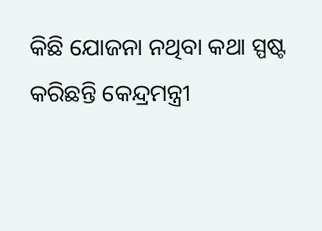କିଛି ଯୋଜନା ନଥିବା କଥା ସ୍ପଷ୍ଟ କରିଛନ୍ତି କେନ୍ଦ୍ରମନ୍ତ୍ରୀ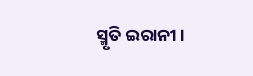ସ୍ମୃତି ଇରାନୀ ।